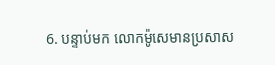6. បន្ទាប់មក លោកម៉ូសេមានប្រសាស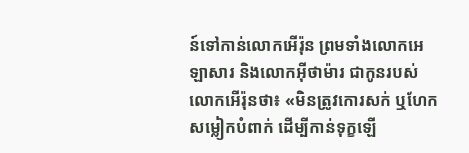ន៍ទៅកាន់លោកអើរ៉ុន ព្រមទាំងលោកអេឡាសារ និងលោកអ៊ីថាម៉ារ ជាកូនរបស់លោកអើរ៉ុនថា៖ «មិនត្រូវកោរសក់ ឬហែកសម្លៀកបំពាក់ ដើម្បីកាន់ទុក្ខឡើ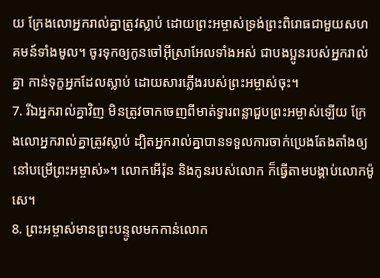យ ក្រែងលោអ្នករាល់គ្នាត្រូវស្លាប់ ដោយព្រះអម្ចាស់ទ្រង់ព្រះពិរោធជាមួយសហគមន៍ទាំងមូល។ ចូរទុកឲ្យកូនចៅអ៊ីស្រាអែលទាំងអស់ ជាបងប្អូនរបស់អ្នករាល់គ្នា កាន់ទុក្ខអ្នកដែលស្លាប់ ដោយសារភ្លើងរបស់ព្រះអម្ចាស់ចុះ។
7. រីឯអ្នករាល់គ្នាវិញ មិនត្រូវចាកចេញពីមាត់ទ្វារពន្លាជួបព្រះអម្ចាស់ឡើយ ក្រែងលោអ្នករាល់គ្នាត្រូវស្លាប់ ដ្បិតអ្នករាល់គ្នាបានទទួលការចាក់ប្រេងតែងតាំងឲ្យនៅបម្រើព្រះអម្ចាស់»។ លោកអើរ៉ុន និងកូនរបស់លោក ក៏ធ្វើតាមបង្គាប់លោកម៉ូសេ។
8. ព្រះអម្ចាស់មានព្រះបន្ទូលមកកាន់លោក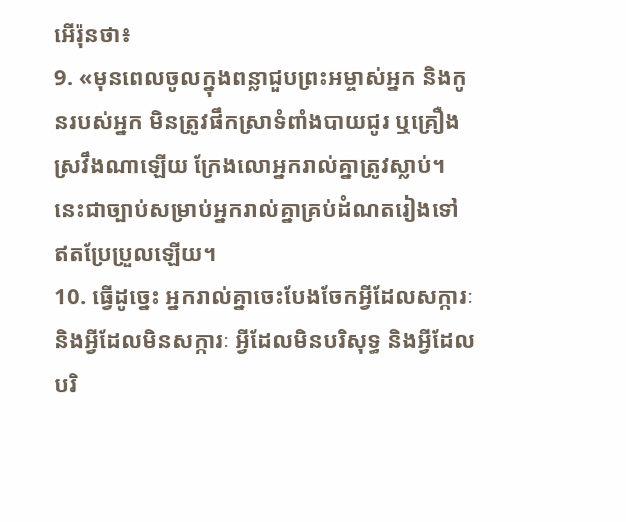អើរ៉ុនថា៖
9. «មុនពេលចូលក្នុងពន្លាជួបព្រះអម្ចាស់អ្នក និងកូនរបស់អ្នក មិនត្រូវផឹកស្រាទំពាំងបាយជូរ ឬគ្រឿងស្រវឹងណាឡើយ ក្រែងលោអ្នករាល់គ្នាត្រូវស្លាប់។ នេះជាច្បាប់សម្រាប់អ្នករាល់គ្នាគ្រប់ដំណតរៀងទៅ ឥតប្រែប្រួលឡើយ។
10. ធ្វើដូច្នេះ អ្នករាល់គ្នាចេះបែងចែកអ្វីដែលសក្ការៈ និងអ្វីដែលមិនសក្ការៈ អ្វីដែលមិនបរិសុទ្ធ និងអ្វីដែលបរិ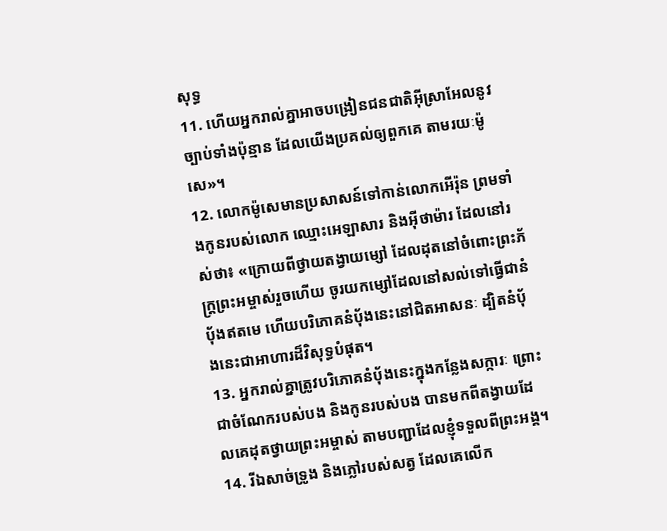សុទ្ធ
11. ហើយអ្នករាល់គ្នាអាចបង្រៀនជនជាតិអ៊ីស្រាអែលនូវច្បាប់ទាំងប៉ុន្មាន ដែលយើងប្រគល់ឲ្យពួកគេ តាមរយៈម៉ូសេ»។
12. លោកម៉ូសេមានប្រសាសន៍ទៅកាន់លោកអើរ៉ុន ព្រមទាំងកូនរបស់លោក ឈ្មោះអេឡាសារ និងអ៊ីថាម៉ារ ដែលនៅរស់ថា៖ «ក្រោយពីថ្វាយតង្វាយម្សៅ ដែលដុតនៅចំពោះព្រះភ័ក្ត្រព្រះអម្ចាស់រួចហើយ ចូរយកម្សៅដែលនៅសល់ទៅធ្វើជានំប៉័ងឥតមេ ហើយបរិភោគនំប៉័ងនេះនៅជិតអាសនៈ ដ្បិតនំប៉័ងនេះជាអាហារដ៏វិសុទ្ធបំផុត។
13. អ្នករាល់គ្នាត្រូវបរិភោគនំប៉័ងនេះក្នុងកន្លែងសក្ការៈ ព្រោះជាចំណែករបស់បង និងកូនរបស់បង បានមកពីតង្វាយដែលគេដុតថ្វាយព្រះអម្ចាស់ តាមបញ្ជាដែលខ្ញុំទទួលពីព្រះអង្គ។
14. រីឯសាច់ទ្រូង និងភ្លៅរបស់សត្វ ដែលគេលើក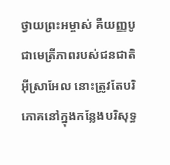ថ្វាយព្រះអម្ចាស់ គឺយញ្ញបូជាមេត្រីភាពរបស់ជនជាតិអ៊ីស្រាអែល នោះត្រូវតែបរិភោគនៅក្នុងកន្លែងបរិសុទ្ធ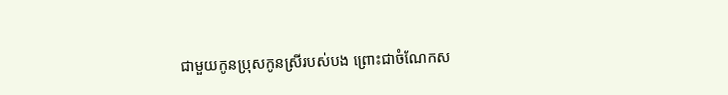ជាមួយកូនប្រុសកូនស្រីរបស់បង ព្រោះជាចំណែកស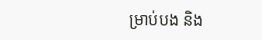ម្រាប់បង និង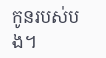កូនរបស់បង។